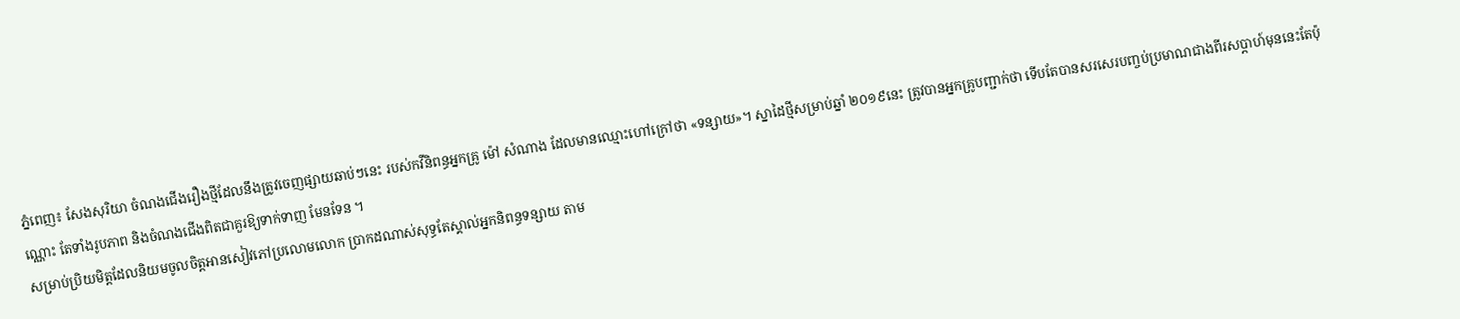ភ្នំពេញ៖ សែងសុរិយា ចំណងជើងរឿងថ្មីដែលនឹងត្រូវចេញផ្សាយឆាប់ៗនេះ របស់កវីនិពន្ធអ្នកគ្រូ ម៉ៅ សំណាង ដែលមានឈ្មោះហៅក្រៅថា «ទន្សាយ»។ ស្នាដៃថ្មីសម្រាប់ឆ្នាំ ២០១៩នេះ ត្រូវបានអ្នកគ្រូបញ្ជាក់ថា ទើបតែបានសរសេរបញ្ចប់ប្រមាណជាងពីរសប្ដាហ៍មុននេះតែប៉ុណ្ណោះ តែទាំងរូបភាព និងចំណងជើងពិតជាគួរឱ្យទាក់ទាញ មែនទែន ។
សម្រាប់ប្រិយមិត្តដែលនិយមចូលចិត្តអានសៀវភៅប្រលោមលោក ប្រាកដណាស់សុទ្ធតែស្គាល់អ្នកនិពន្ធទន្សាយ តាម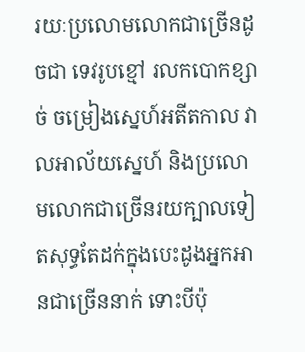រយៈប្រលោមលោកជាច្រើនដូចជា ទេវរូបខ្មៅ រលកបោកខ្សាច់ ចម្រៀងស្នេហ៍អតីតកាល វាលអាល័យស្នេហ៍ និងប្រលោមលោកជាច្រើនរយក្បាលទៀតសុទ្ធតែដក់ក្នុងបេះដូងអ្នកអានជាច្រើននាក់ ទោះបីប៉ុ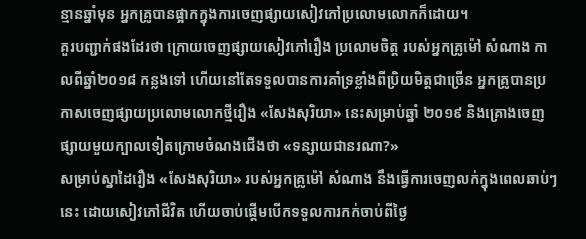ន្មានឆ្នាំមុន អ្នកគ្រូបានផ្អាកក្នុងការចេញផ្សាយសៀវភៅប្រលោមលោកក៏ដោយ។
គួរបញ្ជាក់ផងដែរថា ក្រោយចេញផ្សាយសៀវភៅរឿង ប្រលោមចិត្ត របស់អ្នកគ្រូម៉ៅ សំណាង កាលពីឆ្នាំ២០១៨ កន្លងទៅ ហើយនៅតែទទួលបានការគាំទ្រខ្លាំងពីប្រិយមិត្តជាច្រើន អ្នកគ្រូបានប្រកាសចេញផ្សាយប្រលោមលោកថ្មីរឿង «សែងសុរិយា» នេះសម្រាប់ឆ្នាំ ២០១៩ និងគ្រោងចេញផ្សាយមួយក្បាលទៀតក្រោមចំណងជើងថា «ទន្សាយជានរណា?»
សម្រាប់ស្នាដៃរឿង «សែងសុរិយា» របស់អ្នកគ្រូម៉ៅ សំណាង នឹងធ្វើការចេញលក់ក្នុងពេលឆាប់ៗនេះ ដោយសៀវភៅជីវិត ហើយចាប់ផ្ដើមបើកទទួលការកក់ចាប់ពីថ្ងៃ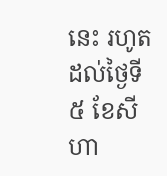នេះ រហូតដល់ថ្ងៃទី ៥ ខែសីហា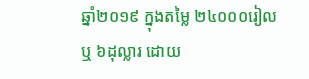ឆ្នាំ២០១៩ ក្នុងតម្លៃ ២៤០០០រៀល ឬ ៦ដុល្លារ ដោយ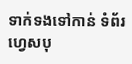ទាក់ទងទៅកាន់ ទំព័រហ្វេសបុ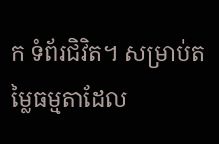ក ទំព័រជិវិត។ សម្រាប់តម្លៃធម្មតាដែល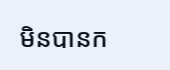មិនបានក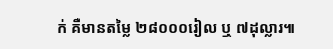ក់ គឺមានតម្លៃ ២៨០០០រៀល ឬ ៧ដុល្លារ៕